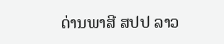ດ່ານພາສີ ສປປ ລາວ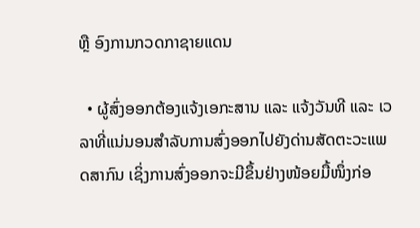ຫຼື ອົງການກວດກາຊາຍແດນ

  • ຜູ້ສົ່ງອອກຕ້ອງແຈ້ງເອກະສານ ແລະ ແຈ້ງວັນທີ ແລະ ເວລາທີ່ແນ່ນອນສຳລັບການສົ່ງອອກໄປຍັງດ່ານສັດຕະວະແພດສາກົນ ເຊິ່ງການສົ່ງອອກຈະມີຂຶ້ນຢ່າງໜ້ອຍມື້ໜຶ່ງກ່ອ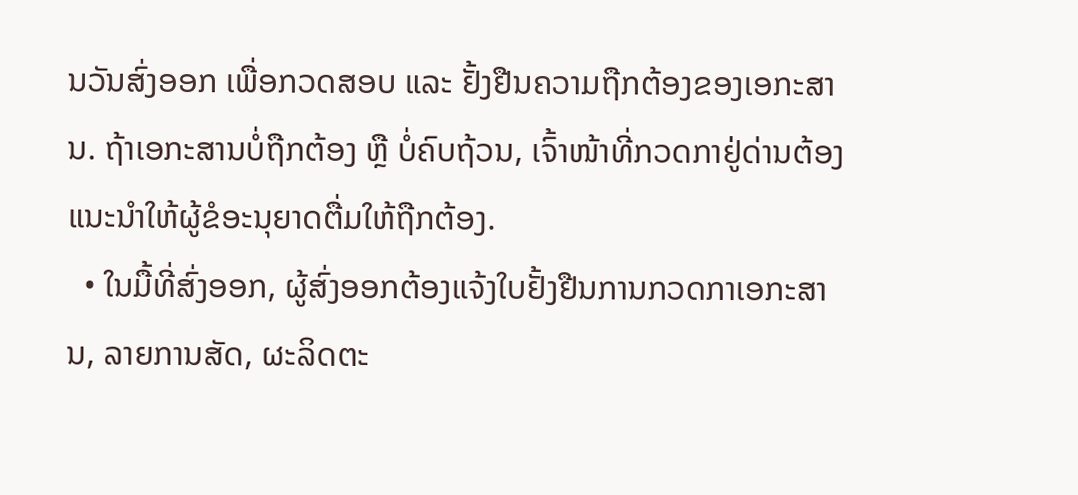ນວັນສົ່ງອອກ ເພື່ອກວດສອບ ແລະ ຢັ້ງຢືນຄວາມຖືກຕ້ອງຂອງເອກະສານ. ຖ້າເອກະສານບໍ່ຖືກຕ້ອງ ຫຼື ບໍ່ຄົບຖ້ວນ, ເຈົ້າໜ້າທີ່ກວດກາຢູ່ດ່ານຕ້ອງແນະນຳໃຫ້ຜູ້ຂໍອະນຸຍາດຕື່ມໃຫ້ຖືກຕ້ອງ.
  • ໃນມື້ທີ່ສົ່ງອອກ, ຜູ້ສົ່ງອອກຕ້ອງແຈ້ງໃບຢັ້ງຢືນການກວດກາເອກະສານ, ລາຍການສັດ, ຜະລິດຕະ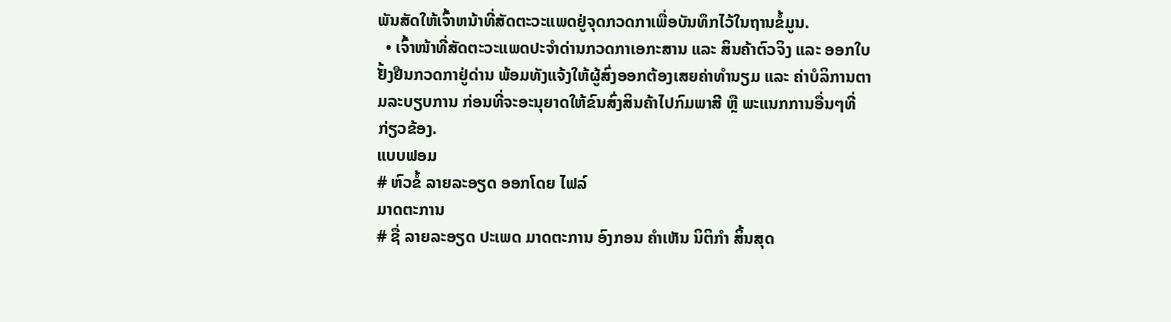ພັນສັດໃຫ້ເຈົ້າຫນ້າທີ່ສັດຕະວະແພດຢູ່ຈຸດກວດກາເພື່ອບັນທຶກໄວ້ໃນຖານຂໍ້ມູນ.
  • ເຈົ້າໜ້າທີ່ສັດຕະວະແພດປະຈຳດ່ານກວດກາເອກະສານ ແລະ ສິນຄ້າຕົວຈິງ ແລະ ອອກໃບຢັ້ງຢືນກວດກາຢູ່ດ່ານ ພ້ອມທັງແຈ້ງໃຫ້ຜູ້ສົ່ງອອກຕ້ອງເສຍຄ່າທຳນຽມ ແລະ ຄ່າບໍລິການຕາມລະບຽບການ ກ່ອນທີ່ຈະອະນຸຍາດໃຫ້ຂົນສົ່ງສິນຄ້າໄປກົມພາສີ ຫຼື ພະແນກການອື່ນໆທີ່ກ່ຽວຂ້ອງ.
ແບບຟອມ
# ຫົວຂໍ້ ລາຍລະອຽດ ອອກໂດຍ ໄຟລ໌
ມາດຕະການ
# ຊື່ ລາຍລະອຽດ ປະເພດ ມາດຕະການ ອົງກອນ ຄຳເຫັນ ນິຕິກໍາ ສິ້ນສຸດ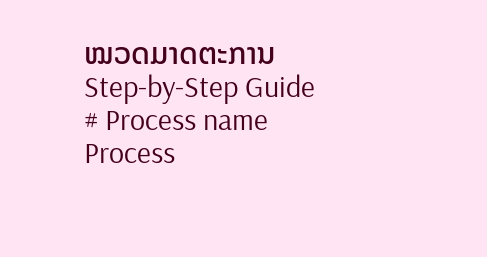ໝວດມາດຕະການ
Step-by-Step Guide
# Process name Process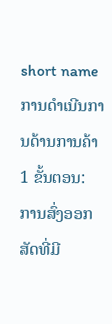short name ການດໍາເນີນການດ້ານການຄ້າ
1 ຂັ້ນຕອນ: ການສົ່ງອອກ ສັດທີ່ມີ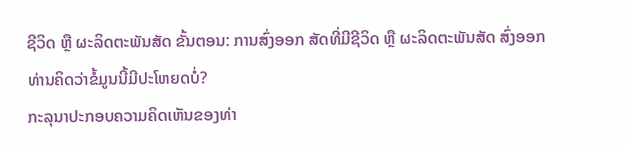ຊີວິດ ຫຼື ຜະລິດຕະພັນສັດ ຂັ້ນຕອນ: ການສົ່ງອອກ ສັດທີ່ມີຊີວິດ ຫຼື ຜະລິດຕະພັນສັດ ສົ່ງອອກ
ທ່ານຄິດວ່າຂໍ້ມູນນີ້ມີປະໂຫຍດບໍ່?
ກະລຸນາປະກອບຄວາມຄິດເຫັນຂອງທ່າ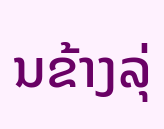ນຂ້າງລຸ່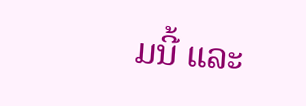ມນີ້ ແລະ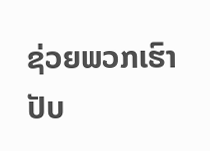ຊ່ວຍພວກເຮົາປັບ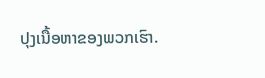ປຸງເນື້ອຫາຂອງພວກເຮົາ.